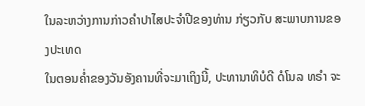ໃນລະຫວ່າງການກ່າວຄຳປາໄສປະຈຳປີຂອງທ່ານ ກ່ຽວກັບ ສະພາບການຂອງປະເທດ
ໃນຕອນຄໍ່າຂອງວັນອັງຄານທີ່ຈະມາເຖິງນີ້, ປະທານາທິບໍດີ ດໍໂນລ ທຣຳ ຈະ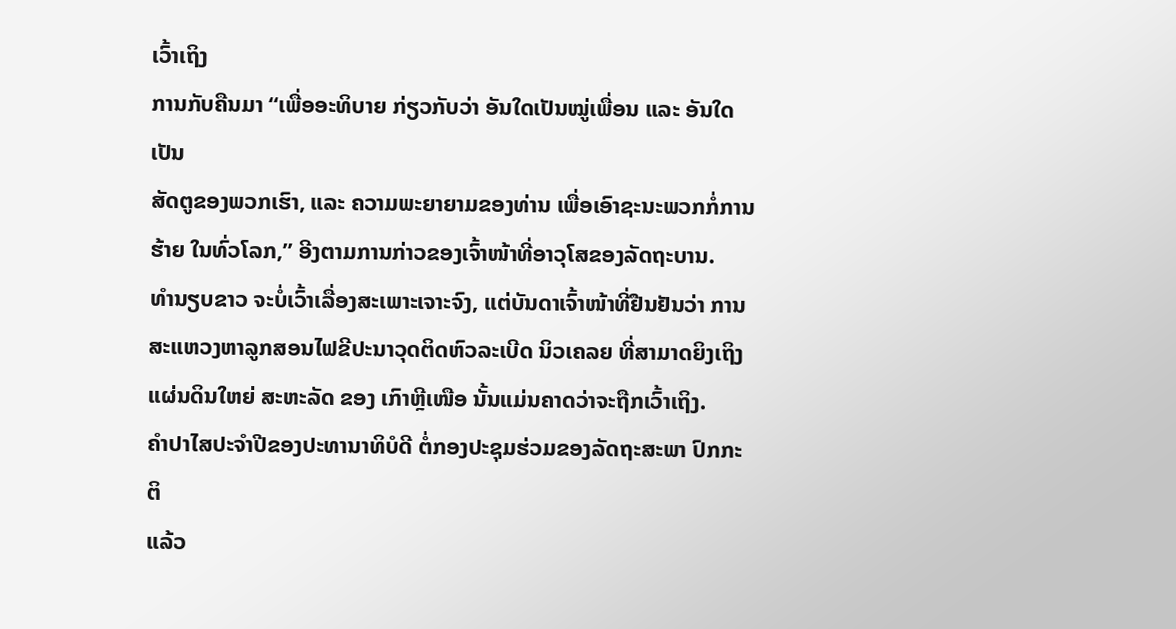ເວົ້າເຖິງ
ການກັບຄືນມາ “ເພື່ອອະທິບາຍ ກ່ຽວກັບວ່າ ອັນໃດເປັນໝູ່ເພື່ອນ ແລະ ອັນໃດເປັນ
ສັດຕູຂອງພວກເຮົາ, ແລະ ຄວາມພະຍາຍາມຂອງທ່ານ ເພື່ອເອົາຊະນະພວກກໍ່ການ
ຮ້າຍ ໃນທົ່ວໂລກ,” ອີງຕາມການກ່າວຂອງເຈົ້າໜ້າທີ່ອາວຸໂສຂອງລັດຖະບານ.
ທຳນຽບຂາວ ຈະບໍ່ເວົ້າເລື່ອງສະເພາະເຈາະຈົງ, ແຕ່ບັນດາເຈົ້າໜ້າທີ່ຢືນຢັນວ່າ ການ
ສະແຫວງຫາລູກສອນໄຟຂີປະນາວຸດຕິດຫົວລະເບີດ ນິວເຄລຍ ທີ່ສາມາດຍິງເຖິງ
ແຜ່ນດິນໃຫຍ່ ສະຫະລັດ ຂອງ ເກົາຫຼີເໜືອ ນັ້ນແມ່ນຄາດວ່າຈະຖືກເວົ້າເຖິງ.
ຄຳປາໄສປະຈຳປີຂອງປະທານາທິບໍດີ ຕໍ່ກອງປະຊຸມຮ່ວມຂອງລັດຖະສະພາ ປົກກະຕິ
ແລ້ວ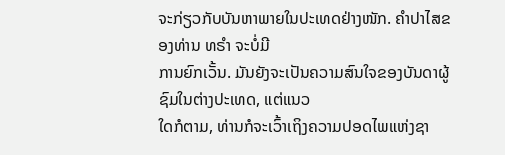ຈະກ່ຽວກັບບັນຫາພາຍໃນປະເທດຢ່າງໜັກ. ຄຳປາໄສຂອງທ່ານ ທຣຳ ຈະບໍ່ມີ
ການຍົກເວັ້ນ. ມັນຍັງຈະເປັນຄວາມສົນໃຈຂອງບັນດາຜູ້ຊົມໃນຕ່າງປະເທດ, ແຕ່ແນວ
ໃດກໍຕາມ, ທ່ານກໍຈະເວົ້າເຖິງຄວາມປອດໄພແຫ່ງຊາ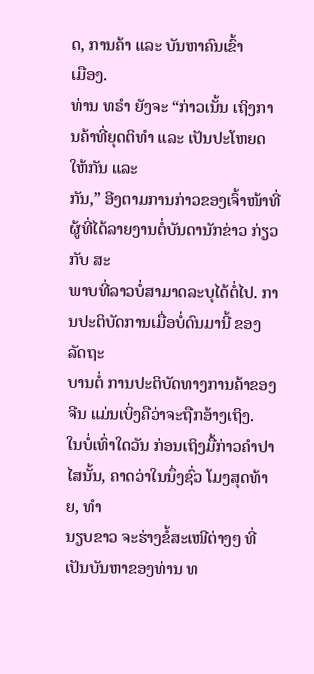ດ, ການຄ້າ ແລະ ບັນຫາຄົນເຂົ້າ
ເມືອງ.
ທ່ານ ທຣຳ ຍັງຈະ “ກ່າວເນັ້ນ ເຖິງການຄ້າທີ່ຍຸດຕິທຳ ແລະ ເປັນປະໂຫຍດໃຫ້ກັນ ແລະ
ກັນ,” ອີງຕາມການກ່າວຂອງເຈົ້າໜ້າທີ່ ຜູ້ທີ່ໄດ້ລາຍງານຕໍ່ບັນດານັກຂ່າວ ກ່ຽວກັບ ສະ
ພາບທີ່ລາວບໍ່ສາມາດລະບຸໄດ້ຕໍ່ໄປ. ການປະຕິບັດການເມື່ອບໍ່ດົນມານີ້ ຂອງລັດຖະ
ບານຕໍ່ ການປະຕິບັດທາງການຄ້າຂອງ ຈີນ ແມ່ນເບິ່ງຄືວ່າຈະຖືກອ້າງເຖິງ.
ໃນບໍ່ເທົ່າໃດວັນ ກ່ອນເຖິງມື້ກ່າວຄຳປາໄສນັ້ນ, ຄາດວ່າໃນນຶ່ງຊົ່ວ ໂມງສຸດທ້າຍ, ທຳ
ນຽບຂາວ ຈະຮ່າງຂໍ້ສະເໜີຕ່າງໆ ທີ່ເປັນບັນຫາຂອງທ່ານ ທ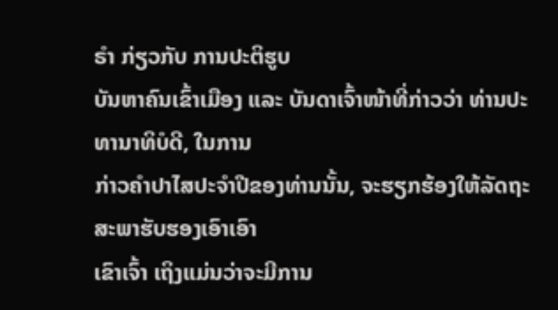ຣຳ ກ່ຽວກັບ ການປະຕິຮູບ
ບັນຫາຄົນເຂົ້າເມືອງ ແລະ ບັນດາເຈົ້າໜ້າທີ່ກ່າວວ່າ ທ່ານປະທານາທິບໍດີ, ໃນການ
ກ່າວຄຳປາໄສປະຈຳປີຂອງທ່ານນັ້ນ, ຈະຮຽກຮ້ອງໃຫ້ລັດຖະສະພາຮັບຮອງເອົາເອົາ
ເຂົາເຈົ້າ ເຖິງແມ່ນວ່າຈະມີການ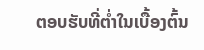ຕອບຮັບທີ່ຕໍ່າໃນເບື້ອງຕົ້ນ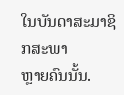ໃນບັນດາສະມາຊິກສະພາ
ຫຼາຍຄົນນັ້ນ.